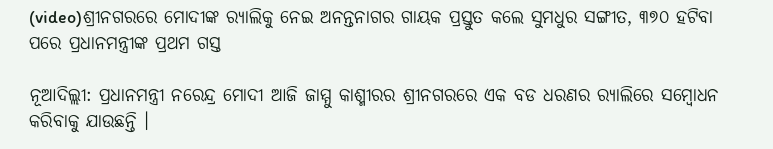(video)ଶ୍ରୀନଗରରେ ମୋଦୀଙ୍କ ର‌୍ୟାଲିକୁ ନେଇ ଅନନ୍ତନାଗର ଗାୟକ ପ୍ରସ୍ତୁତ କଲେ ସୁମଧୁର ସଙ୍ଗୀତ, ୩୭୦ ହଟିବା ପରେ ପ୍ରଧାନମନ୍ତ୍ରୀଙ୍କ ପ୍ରଥମ ଗସ୍ତ

ନୂଆଦିଲ୍ଲୀ: ପ୍ରଧାନମନ୍ତ୍ରୀ ନରେନ୍ଦ୍ର ମୋଦୀ ଆଜି ଜାମ୍ମୁ କାଶ୍ମୀରର ଶ୍ରୀନଗରରେ ଏକ ବଡ ଧରଣର ର‌୍ୟାଲିରେ ସମ୍ବୋଧନ କରିବାକୁ ଯାଉଛନ୍ତି ।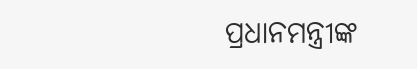ପ୍ରଧାନମନ୍ତ୍ରୀଙ୍କ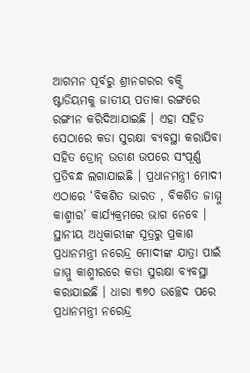ଆଗମନ ପୂର୍ବରୁ ଶ୍ରୀନଗରର ବକ୍ସି ଷ୍ଟାଡିୟମକୁ ଜାତୀୟ ପତାକା ରଙ୍ଗରେ ରଙ୍ଗୀନ କରିଦିଆଯାଇଛି । ଏହା ସହିତ ସେଠାରେ କଡା ସୁରକ୍ଷା ବ୍ୟବସ୍ଥା କରାଯିବା ସହିତ ଡ୍ରୋନ୍ ଉଡାଣ ଉପରେ ସଂପୂର୍ଣ୍ଣ ପ୍ରତିବନ୍ଧ ଲଗାଯାଇଛି । ପ୍ରଧାନମନ୍ତ୍ରୀ ମୋଦୀ ଏଠାରେ ‘ବିକଶିତ ଭାରତ , ବିକଶିତ ଜାମ୍ମୁ କାଶ୍ମୀର’ କାର୍ଯ୍ୟକ୍ରମରେ ଭାଗ ନେବେ ।
ସ୍ଥାନୀୟ ଅଧିକାରୀଙ୍କ ସୂତ୍ରରୁ ପ୍ରକାଶ ପ୍ରଧାନମନ୍ତ୍ରୀ ନରେନ୍ଦ୍ର ମୋଦୀଙ୍କ ଯାତ୍ରା ପାଇଁ ଜାମ୍ମୁ କାଶ୍ମୀରରେ କଡା ସୁରକ୍ଷା ବ୍ୟବସ୍ଥା କରାଯାଇଛି । ଧାରା ୩୭୦ ଉଚ୍ଛେଦ ପରେ ପ୍ରଧାନମନ୍ତ୍ରୀ ନରେନ୍ଦ୍ର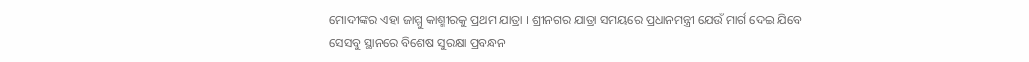ମୋଦୀଙ୍କର ଏହା ଜାମ୍ମୁ କାଶ୍ମୀରକୁ ପ୍ରଥମ ଯାତ୍ରା । ଶ୍ରୀନଗର ଯାତ୍ରା ସମୟରେ ପ୍ରଧାନମନ୍ତ୍ରୀ ଯେଉଁ ମାର୍ଗ ଦେଇ ଯିବେ ସେସବୁ ସ୍ଥାନରେ ବିଶେଷ ସୁରକ୍ଷା ପ୍ରବନ୍ଧନ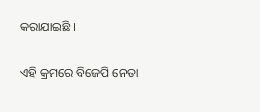କରାଯାଇଛି ।

ଏହି କ୍ରମରେ ବିଜେପି ନେତା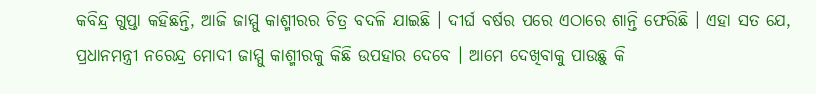କବିନ୍ଦ୍ର ଗୁପ୍ତା କହିଛନ୍ତି, ଆଜି ଜାମ୍ମୁ କାଶ୍ମୀରର ଚିତ୍ର ବଦଳି ଯାଇଛି । ଦୀର୍ଘ ବର୍ଷର ପରେ ଏଠାରେ ଶାନ୍ତି ଫେରିଛି । ଏହା ସତ ଯେ, ପ୍ରଧାନମନ୍ତ୍ରୀ ନରେନ୍ଦ୍ର ମୋଦୀ ଜାମ୍ମୁ କାଶ୍ମୀରକୁ କିଛି ଉପହାର ଦେବେ । ଆମେ ଦେଖିବାକୁ ପାଉଛୁ କି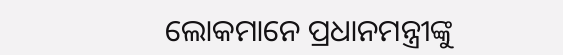ଲୋକମାନେ ପ୍ରଧାନମନ୍ତ୍ରୀଙ୍କୁ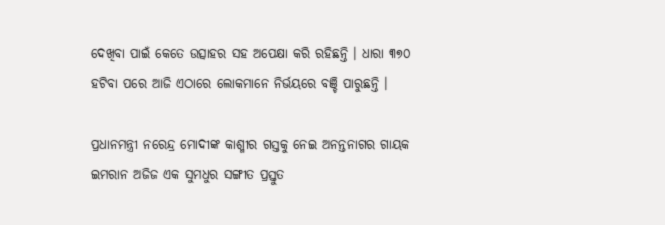ଦେଖିବା ପାଇଁ କେତେ ଉତ୍ସାହର ସହ ଅପେକ୍ଷା କରି ରହିଛନ୍ତି । ଧାରା ୩୭୦ ହଟିବା ପରେ ଆଜି ଏଠାରେ ଲୋକମାନେ ନିର୍ଭୟରେ ବଞ୍ଚି ପାରୁଛନ୍ତି ।

ପ୍ରଧାନମନ୍ତ୍ରୀ ନରେନ୍ଦ୍ର ମୋଦୀଙ୍କ କାଶ୍ମୀର ଗସ୍ତକୁ ନେଇ ଅନନ୍ତନାଗର ଗାୟକ ଇମରାନ ଅଜିଜ ଏକ ସୁମଧୁର ସଙ୍ଗୀତ ପ୍ରସ୍ତୁତ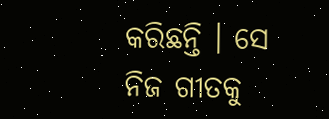କରିଛନ୍ତି । ସେ ନିଜ ଗୀତକୁ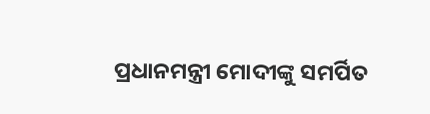ପ୍ରଧାନମନ୍ତ୍ରୀ ମୋଦୀଙ୍କୁ ସମର୍ପିତ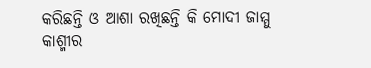କରିଛନ୍ତି ଓ ଆଶା ରଖିଛନ୍ତି କି ମୋଦୀ ଜାମ୍ମୁ କାଶ୍ମୀର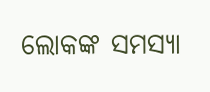ଲୋକଙ୍କ ସମସ୍ୟା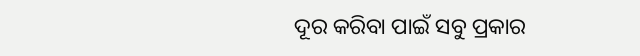ଦୂର କରିବା ପାଇଁ ସବୁ ପ୍ରକାର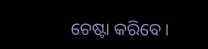ଚେଷ୍ଟା କରିବେ ।